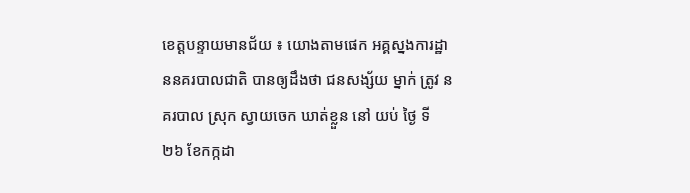ខេត្តបន្ទាយមានជ័យ ៖ យោងតាមផេក អគ្គស្នងការដ្ឋាននគរបាលជាតិ បានឲ្យដឹងថា ជនសង្ស័យ ម្នាក់ ត្រូវ នគរបាល ស្រុក ស្វាយចេក ឃាត់ខ្លួន នៅ យប់ ថ្ងៃ ទី ២៦ ខែកក្កដា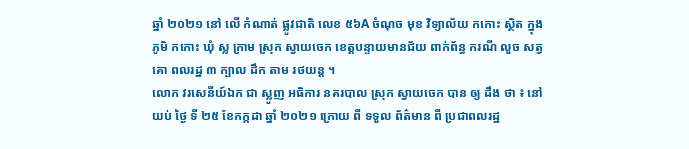ឆ្នាំ ២០២១ នៅ លើ កំណាត់ ផ្លូវជាតិ លេខ ៥៦A ចំណុច មុខ វិទ្យាល័យ កកោះ ស្ថិត ក្នុងភូមិ កកោះ ឃុំ ស្ល ក្រាម ស្រុក ស្វាយចេក ខេត្តបន្ទាយមានជ័យ ពាក់ព័ន្ធ ករណី លួច សត្វ គោ ពលរដ្ឋ ៣ ក្បាល ដឹក តាម រថយន្ត ។
លោក វរសេនីយ៍ឯក ជា ស្លូញ អធិការ នគរបាល ស្រុក ស្វាយចេក បាន ឲ្យ ដឹង ថា ៖ នៅ យប់ ថ្ងៃ ទី ២៥ ខែកក្កដា ឆ្នាំ ២០២១ ក្រោយ ពី ទទួល ព័ត៌មាន ពី ប្រជាពលរដ្ឋ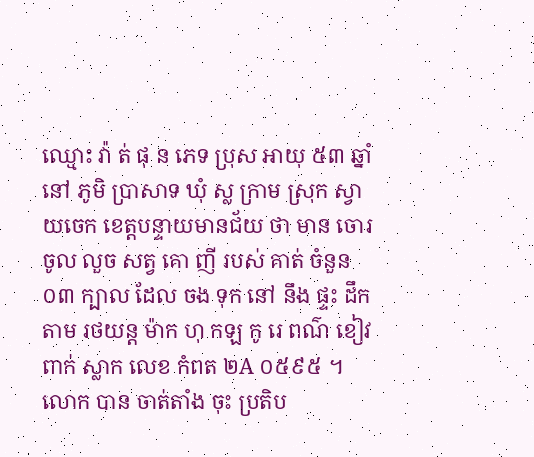ឈ្មោះ វ៉ា ត់ ផុ ន ភេទ ប្រុស អាយុ ៥៣ ឆ្នាំ នៅ ភូមិ ប្រាសាទ ឃុំ ស្ល ក្រាម ស្រុក ស្វាយចេក ខេត្តបន្ទាយមានជ័យ ថា មាន ចោរ ចូល លួច សត្វ គោ ញី របស់ គាត់ ចំនួន ០៣ ក្បាល ដែល ចង ទុក នៅ នឹង ផ្ទះ ដឹក តាម រថយន្ត ម៉ាក ហុ កឡ កូ រេ ពណ៌ ខៀវ ពាក់ ស្លាក លេខ កំពត ២A ០៥៩៥ ។ លោក បាន ចាត់តាំង ចុះ ប្រតិប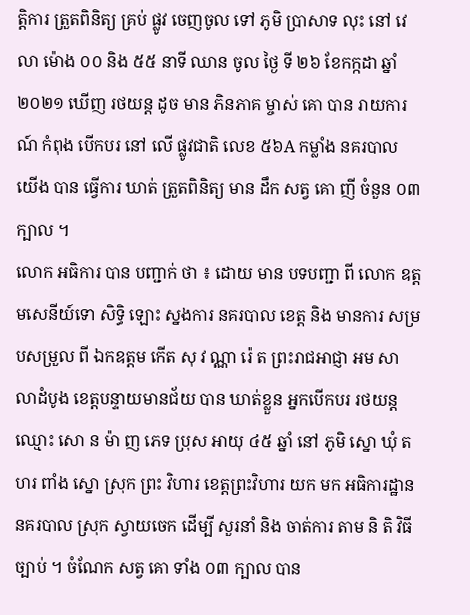ត្តិការ ត្រួតពិនិត្យ គ្រប់ ផ្លូវ ចេញចូល ទៅ ភូមិ ប្រាសាទ លុះ នៅ វេលា ម៉ោង ០០ និង ៥៥ នាទី ឈាន ចូល ថ្ងៃ ទី ២៦ ខែកក្កដា ឆ្នាំ ២០២១ ឃើញ រថយន្ត ដូច មាន ភិនភាគ ម្ចាស់ គោ បាន រាយការណ៍ កំពុង បើកបរ នៅ លើ ផ្លូវជាតិ លេខ ៥៦A កម្លាំង នគរបាល យើង បាន ធ្វើការ ឃាត់ ត្រួតពិនិត្យ មាន ដឹក សត្វ គោ ញី ចំនួន ០៣ ក្បាល ។
លោក អធិការ បាន បញ្ជាក់ ថា ៖ ដោយ មាន បទបញ្ជា ពី លោក ឧត្តមសេនីយ៍ទោ សិទ្ធិ ឡោះ ស្នងការ នគរបាល ខេត្ត និង មានការ សម្របសម្រួល ពី ឯកឧត្តម កើត សុ វ ណ្ណា រ៉េ ត ព្រះរាជអាជ្ញា អម សាលាដំបូង ខេត្តបន្ទាយមានជ័យ បាន ឃាត់ខ្លួន អ្នកបើកបរ រថយន្ត ឈ្មោះ សោ ន ម៉ា ញ ភេទ ប្រុស អាយុ ៤៥ ឆ្នាំ នៅ ភូមិ ស្នោ ឃុំ ត ហរ ពាំង ស្នោ ស្រុក ព្រះ វិហារ ខេត្តព្រះវិហារ យក មក អធិការដ្ឋាន នគរបាល ស្រុក ស្វាយចេក ដើម្បី សួរនាំ និង ចាត់ការ តាម និ តិ វិធី ច្បាប់ ។ ចំណែក សត្វ គោ ទាំង ០៣ ក្បាល បាន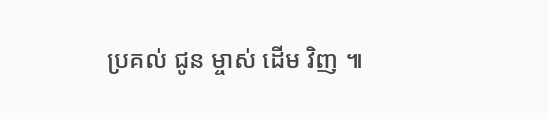ប្រគល់ ជូន ម្ចាស់ ដើម វិញ ៕